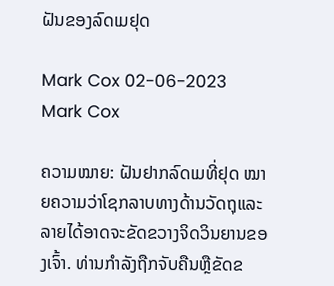ຝັນຂອງລົດເມຢຸດ

Mark Cox 02-06-2023
Mark Cox

ຄວາມໝາຍ: ຝັນຢາກລົດເມທີ່ຢຸດ ໝາຍຄວາມວ່າໂຊກລາບທາງດ້ານວັດຖຸແລະລາຍໄດ້ອາດຈະຂັດຂວາງຈິດວິນຍານຂອງເຈົ້າ. ທ່ານກໍາລັງຖືກຈັບຄືນຫຼືຂັດຂ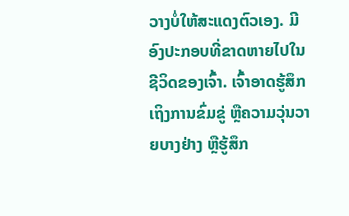ວາງບໍ່ໃຫ້ສະແດງຕົວເອງ. ມີອົງປະກອບທີ່ຂາດຫາຍໄປໃນຊີວິດຂອງເຈົ້າ. ເຈົ້າອາດຮູ້ສຶກເຖິງການຂົ່ມຂູ່ ຫຼືຄວາມວຸ່ນວາຍບາງຢ່າງ ຫຼືຮູ້ສຶກ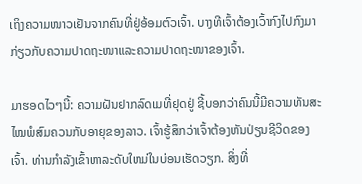ເຖິງຄວາມໜາວເຢັນຈາກຄົນທີ່ຢູ່ອ້ອມຕົວເຈົ້າ. ບາງທີເຈົ້າຕ້ອງເວົ້າກົງໄປກົງມາກ່ຽວກັບຄວາມປາດຖະໜາແລະຄວາມປາດຖະໜາຂອງເຈົ້າ.

ມາຮອດໄວໆນີ້: ຄວາມຝັນຢາກລົດເມທີ່ຢຸດຢູ່ ຊີ້ບອກວ່າຄົນນີ້ມີຄວາມທັນສະໄໝພໍສົມຄວນກັບອາຍຸຂອງລາວ. ເຈົ້າຮູ້ສຶກວ່າເຈົ້າຕ້ອງຫັນປ່ຽນຊີວິດຂອງເຈົ້າ. ທ່ານກໍາລັງເຂົ້າຫາລະດັບໃຫມ່ໃນບ່ອນເຮັດວຽກ. ສິ່ງທີ່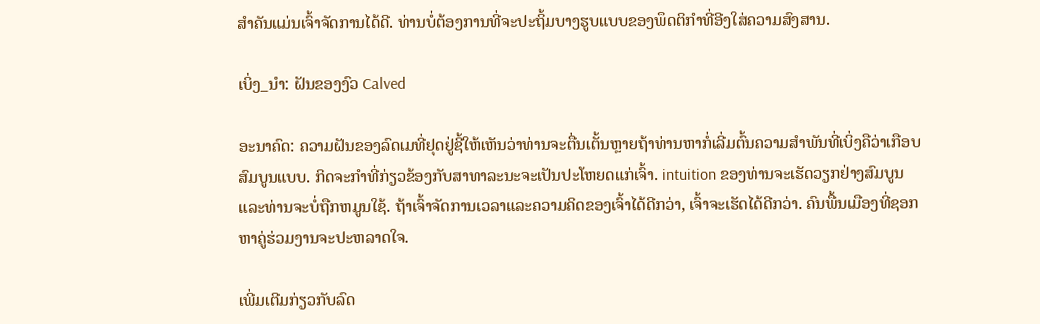ສໍາຄັນແມ່ນເຈົ້າຈັດການໄດ້ດີ. ທ່ານບໍ່ຕ້ອງການທີ່ຈະປະຖິ້ມບາງຮູບແບບຂອງພຶດຕິກໍາທີ່ອີງໃສ່ຄວາມສົງສານ.

ເບິ່ງ_ນຳ: ຝັນຂອງງົວ Calved

ອະນາຄົດ: ຄວາມຝັນຂອງລົດເມທີ່ຢຸດຢູ່ຊີ້ໃຫ້ເຫັນວ່າທ່ານຈະຕື່ນເຕັ້ນຫຼາຍຖ້າທ່ານຫາກໍ່ເລີ່ມຕົ້ນຄວາມສໍາພັນທີ່ເບິ່ງຄືວ່າເກືອບສົມບູນແບບ. ກິດຈະກໍາທີ່ກ່ຽວຂ້ອງກັບສາທາລະນະຈະເປັນປະໂຫຍດແກ່ເຈົ້າ. intuition ຂອງທ່ານຈະເຮັດວຽກຢ່າງສົມບູນແລະທ່ານຈະບໍ່ຖືກຫມູນໃຊ້. ຖ້າເຈົ້າຈັດການເວລາແລະຄວາມຄິດຂອງເຈົ້າໄດ້ດີກວ່າ, ເຈົ້າຈະເຮັດໄດ້ດີກວ່າ. ຄົນພື້ນເມືອງທີ່ຊອກຫາຄູ່ຮ່ວມງານຈະປະຫລາດໃຈ.

ເພີ່ມເຕີມກ່ຽວກັບລົດ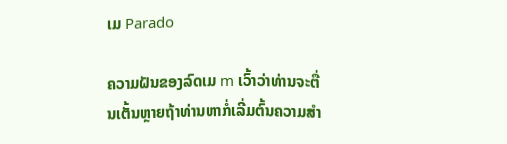ເມ Parado

ຄວາມຝັນຂອງລົດເມ m ເວົ້າວ່າທ່ານຈະຕື່ນເຕັ້ນຫຼາຍຖ້າທ່ານຫາກໍ່ເລີ່ມຕົ້ນຄວາມສໍາ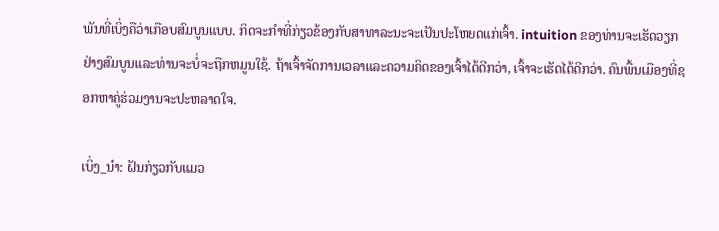ພັນທີ່ເບິ່ງຄືວ່າເກືອບສົມບູນແບບ. ກິດຈະກໍາທີ່ກ່ຽວຂ້ອງກັບສາທາລະນະຈະເປັນປະໂຫຍດແກ່ເຈົ້າ. intuition ຂອງທ່ານຈະເຮັດວຽກຢ່າງສົມບູນແລະທ່ານຈະບໍ່ຈະຖືກຫມູນໃຊ້. ຖ້າເຈົ້າຈັດການເວລາແລະຄວາມຄິດຂອງເຈົ້າໄດ້ດີກວ່າ, ເຈົ້າຈະເຮັດໄດ້ດີກວ່າ. ຄົນພື້ນເມືອງທີ່ຊອກຫາຄູ່ຮ່ວມງານຈະປະຫລາດໃຈ.

ເບິ່ງ_ນຳ: ຝັນກ່ຽວກັບແມວ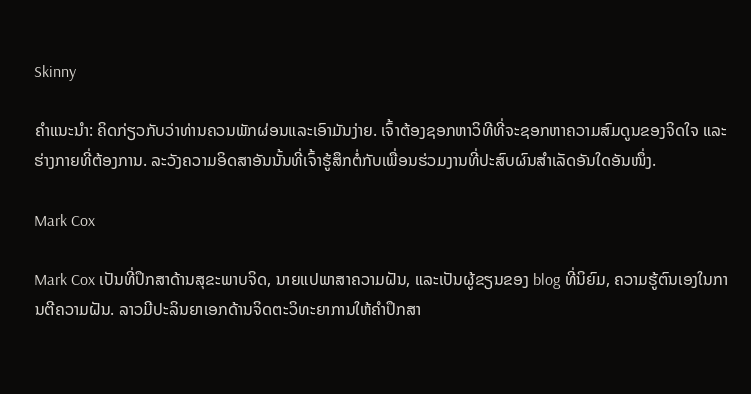Skinny

ຄໍາແນະນໍາ: ຄິດກ່ຽວກັບວ່າທ່ານຄວນພັກຜ່ອນແລະເອົາມັນງ່າຍ. ເຈົ້າຕ້ອງຊອກຫາວິທີທີ່ຈະຊອກຫາຄວາມສົມດູນຂອງຈິດໃຈ ແລະຮ່າງກາຍທີ່ຕ້ອງການ. ລະວັງຄວາມອິດສາອັນນັ້ນທີ່ເຈົ້າຮູ້ສຶກຕໍ່ກັບເພື່ອນຮ່ວມງານທີ່ປະສົບຜົນສຳເລັດອັນໃດອັນໜຶ່ງ.

Mark Cox

Mark Cox ເປັນທີ່ປຶກສາດ້ານສຸຂະພາບຈິດ, ນາຍແປພາສາຄວາມຝັນ, ແລະເປັນຜູ້ຂຽນຂອງ blog ທີ່ນິຍົມ, ຄວາມຮູ້ຕົນເອງໃນການຕີຄວາມຝັນ. ລາວມີປະລິນຍາເອກດ້ານຈິດຕະວິທະຍາການໃຫ້ຄໍາປຶກສາ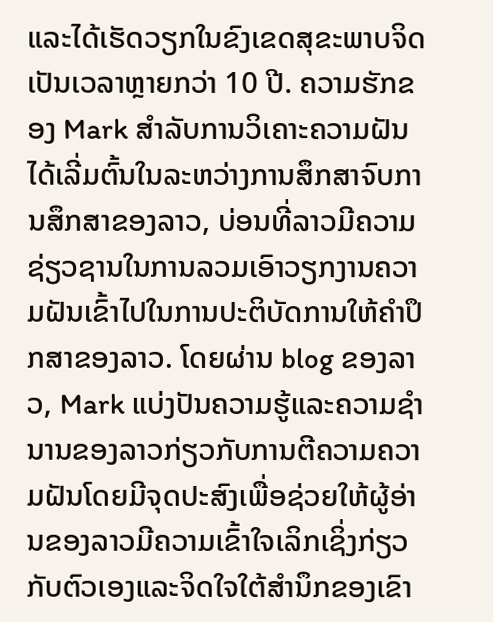ແລະໄດ້ເຮັດວຽກໃນຂົງເຂດສຸຂະພາບຈິດເປັນເວລາຫຼາຍກວ່າ 10 ປີ. ຄວາມຮັກຂອງ Mark ສໍາລັບການວິເຄາະຄວາມຝັນໄດ້ເລີ່ມຕົ້ນໃນລະຫວ່າງການສຶກສາຈົບການສຶກສາຂອງລາວ, ບ່ອນທີ່ລາວມີຄວາມຊ່ຽວຊານໃນການລວມເອົາວຽກງານຄວາມຝັນເຂົ້າໄປໃນການປະຕິບັດການໃຫ້ຄໍາປຶກສາຂອງລາວ. ໂດຍຜ່ານ blog ຂອງລາວ, Mark ແບ່ງປັນຄວາມຮູ້ແລະຄວາມຊໍານານຂອງລາວກ່ຽວກັບການຕີຄວາມຄວາມຝັນໂດຍມີຈຸດປະສົງເພື່ອຊ່ວຍໃຫ້ຜູ້ອ່ານຂອງລາວມີຄວາມເຂົ້າໃຈເລິກເຊິ່ງກ່ຽວກັບຕົວເອງແລະຈິດໃຈໃຕ້ສໍານຶກຂອງເຂົາ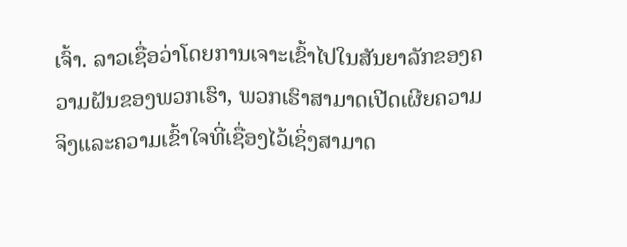ເຈົ້າ. ລາວເຊື່ອວ່າໂດຍການເຈາະເຂົ້າໄປໃນສັນຍາລັກຂອງຄວາມຝັນຂອງພວກເຮົາ, ພວກເຮົາສາມາດເປີດເຜີຍຄວາມຈິງແລະຄວາມເຂົ້າໃຈທີ່ເຊື່ອງໄວ້ເຊິ່ງສາມາດ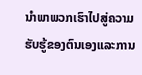ນໍາພາພວກເຮົາໄປສູ່ຄວາມຮັບຮູ້ຂອງຕົນເອງແລະການ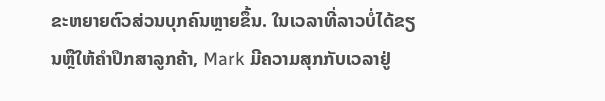ຂະຫຍາຍຕົວສ່ວນບຸກຄົນຫຼາຍຂຶ້ນ. ໃນເວລາທີ່ລາວບໍ່ໄດ້ຂຽນຫຼືໃຫ້ຄໍາປຶກສາລູກຄ້າ, Mark ມີຄວາມສຸກກັບເວລາຢູ່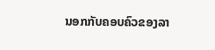ນອກກັບຄອບຄົວຂອງລາ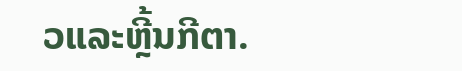ວແລະຫຼີ້ນກີຕາ.